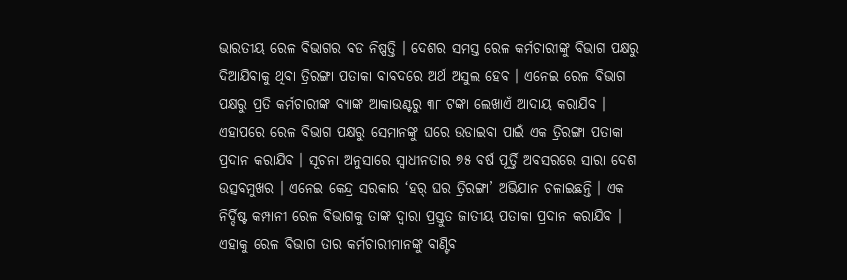ଭାରତୀୟ ରେଳ ବିଭାଗର ବଡ ନିଷ୍ପତ୍ତି । ଦେଶର ସମସ୍ତ ରେଳ କର୍ମଚାରୀଙ୍କୁ ବିଭାଗ ପକ୍ଷରୁ ଦିଆଯିବାକୁ ଥିବା ତ୍ରିରଙ୍ଗା ପତାକା ବାବଦରେ ଅର୍ଥ ଅସୁଲ ହେବ । ଏନେଇ ରେଳ ବିଭାଗ ପକ୍ଷରୁ ପ୍ରତି କର୍ମଚାରୀଙ୍କ ବ୍ୟାଙ୍କ ଆକାଉଣ୍ଟରୁ ୩୮ ଟଙ୍କା ଲେଖାଏଁ ଆଦାୟ କରାଯିବ । ଏହାପରେ ରେଳ ବିଭାଗ ପକ୍ଷରୁ ସେମାନଙ୍କୁ ଘରେ ଉଡାଇବା ପାଇଁ ଏକ ତ୍ରିରଙ୍ଗା ପତାକା ପ୍ରଦାନ କରାଯିବ । ସୂଚନା ଅନୁସାରେ ସ୍ୱାଧୀନତାର ୭୫ ବର୍ଷ ପୂର୍ତ୍ତି ଅବସରରେ ସାରା ଦେଶ ଉତ୍ସବମୁଖର । ଏନେଇ କେନ୍ଦ୍ର ସରକାର ‘ହର୍ ଘର ତ୍ରିରଙ୍ଗା’ ଅଭିଯାନ ଚଳାଇଛନ୍ତି । ଏକ ନିର୍ଦ୍ଦିଷ୍ଟ କମ୍ପାନୀ ରେଳ ବିଭାଗକୁ ତାଙ୍କ ଦ୍ୱାରା ପ୍ରସ୍ତୁତ ଜାତୀୟ ପତାକା ପ୍ରଦାନ କରାଯିବ । ଏହାକୁ ରେଳ ବିଭାଗ ତାର କର୍ମଚାରୀମାନଙ୍କୁ ବାଣ୍ଟିବ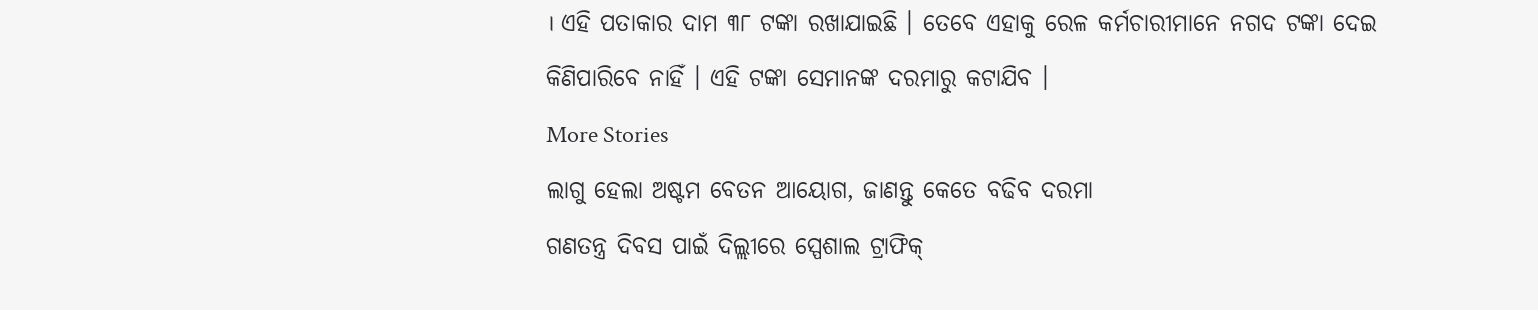। ଏହି ପତାକାର ଦାମ ୩୮ ଟଙ୍କା ରଖାଯାଇଛି । ତେବେ ଏହାକୁ ରେଳ କର୍ମଚାରୀମାନେ ନଗଦ ଟଙ୍କା ଦେଇ କିଣିପାରିବେ ନାହିଁ । ଏହି ଟଙ୍କା ସେମାନଙ୍କ ଦରମାରୁ କଟାଯିବ ।
More Stories
ଲାଗୁ ହେଲା ଅଷ୍ଟମ ବେତନ ଆୟୋଗ, ଜାଣନ୍ତୁ କେତେ ବଢିବ ଦରମା
ଗଣତନ୍ତ୍ର ଦିବସ ପାଇଁ ଦିଲ୍ଲୀରେ ସ୍ପେଶାଲ ଟ୍ରାଫିକ୍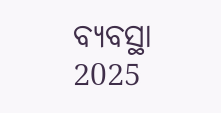ବ୍ୟବସ୍ଥା
2025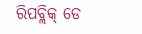ରିପବ୍ଲିକ୍ ଡେ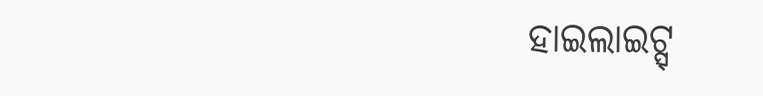ହାଇଲାଇଟ୍ସ୍